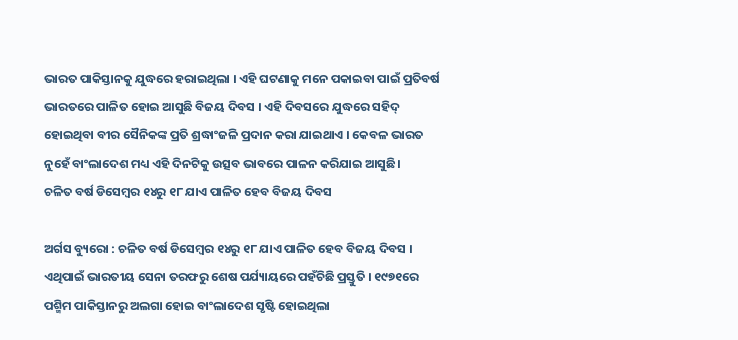ଭାରତ ପାକିସ୍ତାନକୁ ଯୁଦ୍ଧରେ ହରାଇଥିଲା । ଏହି ଘଟଣାକୁ ମନେ ପକାଇବା ପାଇଁ ପ୍ରତିବର୍ଷ ଭାରତରେ ପାଳିତ ହୋଇ ଆସୁଛି ବିଜୟ ଦିବସ । ଏହି ଦିବସରେ ଯୁଦ୍ଧରେ ସହିଦ୍ ହୋଇଥିବା ବୀର ସୈନିକଙ୍କ ପ୍ରତି ଶ୍ରଦ୍ଧାଂଜଳି ପ୍ରଦାନ କରା ଯାଇଥାଏ । କେବଳ ଭାରତ ନୁହେଁ ବାଂଲାଦେଶ ମଧ୍ୟ ଏହି ଦିନଟିକୁ ଉତ୍ସବ ଭାବରେ ପାଳନ କରିଯାଇ ଆସୁଛି।
ଚଳିତ ବର୍ଷ ଡିସେମ୍ବର ୧୪ରୁ ୧୮ ଯାଏ ପାଳିତ ହେବ ବିଜୟ ଦିବସ

ଅର୍ଗସ ବ୍ୟୁରୋ : ଚଳିତ ବର୍ଷ ଡିସେମ୍ବର ୧୪ରୁ ୧୮ ଯାଏ ପାଳିତ ହେବ ବିଜୟ ଦିବସ । ଏଥିପାଇଁ ଭାରତୀୟ ସେନା ତରଫରୁ ଶେଷ ପର୍ଯ୍ୟାୟରେ ପହଁଚିଛି ପ୍ରସ୍ତୁତି । ୧୯୭୧ରେ ପଶ୍ମିମ ପାକିସ୍ତାନରୁ ଅଲଗା ହୋଇ ବାଂଲାଦେଶ ସୃଷ୍ଟି ହୋଇଥିଲା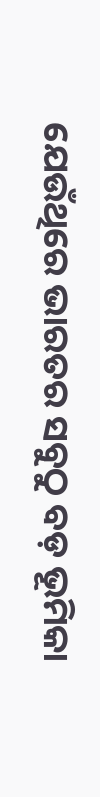ଯେଉଁଥିରେ ଭାରତର ସବୁଠୁ ବଡ଼ ଭୂମିକା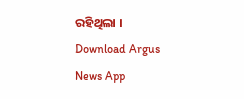ରହିଥିଲା ।
Download Argus News App